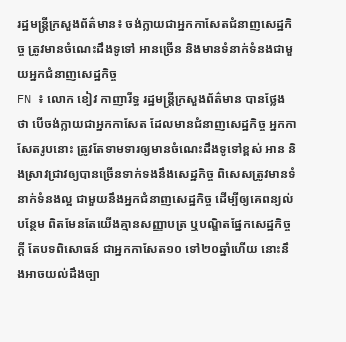រដ្ឋមន្ដ្រីក្រសួងព័ត៌មាន៖ ចង់ក្លាយជាអ្នកកាសែតជំនាញសេដ្ឋកិច្ច ត្រូវមានចំណេះដឹងទូទៅ អានច្រើន និងមានទំនាក់ទំនងជាមួយអ្នកជំនាញសេដ្ឋកិច្ច
FN ៖ លោក ខៀវ កាញារីទ្ធ រដ្ឋមន្រ្តីក្រសួងព័ត៌មាន បានថ្លែងថា បើចង់ក្លាយជាអ្នកកាសែត ដែលមានជំនាញសេដ្ឋកិច្ច អ្នកកាសែតរូបនោះ ត្រូវតែទាមទារឲ្យមានចំណេះដឹងទូទៅខ្ពស់ អាន និងស្រាវជ្រាវឲ្យបានច្រើនទាក់ទងនឹងសេដ្ឋកិច្ច ពិសេសត្រូវមានទំនាក់ទំនងល្អ ជាមួយនឹងអ្នកជំនាញសេដ្ឋកិច្ច ដើម្បីឲ្យគេពន្យល់បន្ថែម ពិតមែនតែយើងគ្មានសញ្ញាបត្រ ឬបណ្ឌិតផ្នែកសេដ្ឋកិច្ចក្ដី តែបទពិសោធន៍ ជាអ្នកកាសែត១០ ទៅ២០ឆ្នាំហើយ នោះនឹងអាចយល់ដឹងច្បា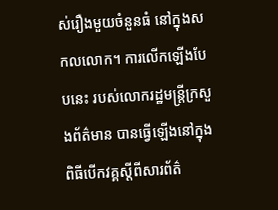ស់រឿងមួយចំនួនធំ នៅក្នុងសកលលោក។ ការលើកឡើងបែបនេះ របស់លោករដ្ឋមន្រ្តីក្រសួងព័ត៌មាន បានធ្វើឡើងនៅក្នុងពិធីបើកវគ្គស្តីពីសារព័ត៌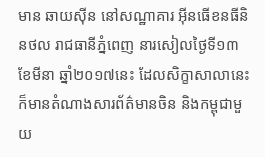មាន ឆាយស៊ីន នៅសណ្ឋាគារ អ៊ីនធើខនធីនិនថល រាជធានីភ្នំពេញ នារសៀលថ្ងៃទី១៣ ខែមីនា ឆ្នាំ២០១៧នេះ ដែលសិក្ខាសាលានេះ ក៏មានតំណាងសារព័ត៌មានចិន និងកម្ពុជាមួយ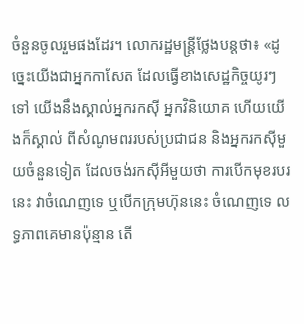ចំនួនចូលរួមផងដែរ។ លោករដ្ឋមន្ដ្រីថ្លែងបន្ដថា៖ «ដូច្នេះយើងជាអ្នកកាសែត ដែលធ្វើខាងសេដ្ឋកិច្ចយូរៗទៅ យើងនឹងស្គាល់អ្នករកស៊ី អ្នកវិនិយោគ ហើយយើងក៏ស្គាល់ ពីសំណូមពររបស់ប្រជាជន និងអ្នករកស៊ីមួយចំនួនទៀត ដែលចង់រកស៊ីអីមួយថា ការបើកមុខរបរនេះ វាចំណេញទេ ឬបើកក្រុមហ៊ុននេះ ចំណេញទេ លទ្ធភាពគេមានប៉ុន្មាន តើ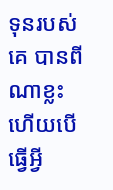ទុនរបស់គេ បានពីណាខ្លះ ហើយបើធ្វើអ្វី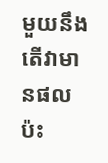មួយនឹង តើវាមានផលប៉ះ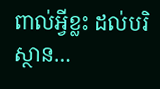ពាល់អ្វីខ្លះ ដល់បរិស្ថាន…